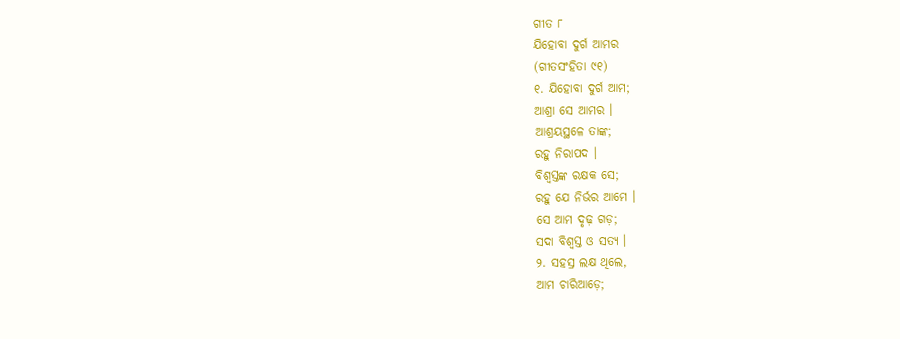ଗୀତ ୮
ଯିହୋବା ଦୁର୍ଗ ଆମର
(ଗୀତସଂହିତା ୯୧)
୧. ଯିହୋବା ଦୁର୍ଗ ଆମ;
ଆଶ୍ରା ସେ ଆମର ।
ଆଶ୍ରୟସ୍ଥଳେ ତାଙ୍କ;
ରହୁ ନିରାପଦ ।
ବିଶ୍ୱସ୍ତଙ୍କ ରକ୍ଷକ ସେ;
ରହୁ ଯେ ନିର୍ଭର ଆମେ ।
ସେ ଆମ ଦୃଢ଼ ଗଡ଼;
ସଦା ବିଶ୍ୱସ୍ତ ଓ ସତ୍ୟ ।
୨. ସହସ୍ର ଲକ୍ଷ ଥିଲେ,
ଆମ ଚାରିଆଡ଼େ;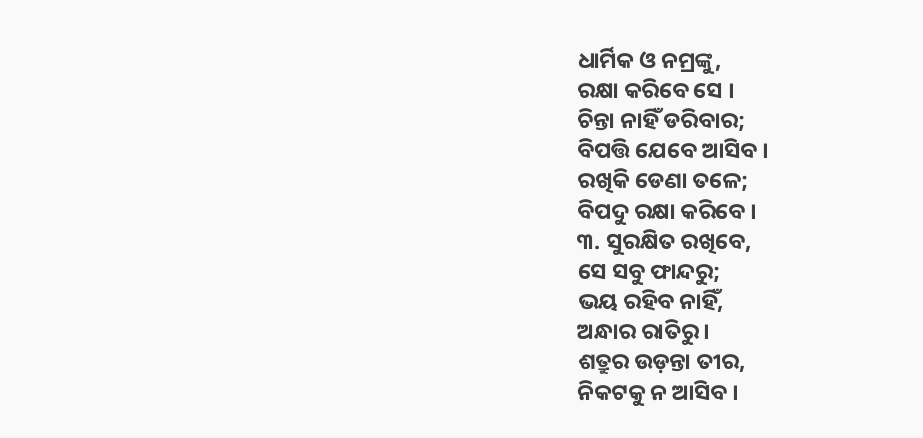ଧାର୍ମିକ ଓ ନମ୍ରଙ୍କୁ,
ରକ୍ଷା କରିବେ ସେ ।
ଚିନ୍ତା ନାହିଁ ଡରିବାର;
ବିପତ୍ତି ଯେବେ ଆସିବ ।
ରଖିକି ଡେଣା ତଳେ;
ବିପଦୁ ରକ୍ଷା କରିବେ ।
୩. ସୁରକ୍ଷିତ ରଖିବେ,
ସେ ସବୁ ଫାନ୍ଦରୁ;
ଭୟ ରହିବ ନାହିଁ,
ଅନ୍ଧାର ରାତିରୁ ।
ଶତ୍ରୁର ଉଡ଼ନ୍ତା ତୀର,
ନିକଟକୁ ନ ଆସିବ ।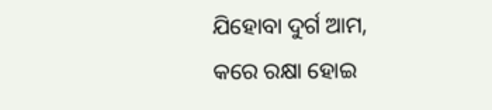ଯିହୋବା ଦୁର୍ଗ ଆମ,
କରେ ରକ୍ଷା ହୋଇ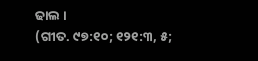ଢାଲ ।
(ଗୀତ. ୯୭:୧୦; ୧୨୧:୩, ୫;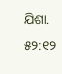ଯିଶା. ୫୨:୧୨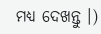ମଧ୍ୟ ଦେଖନ୍ତୁ ।)